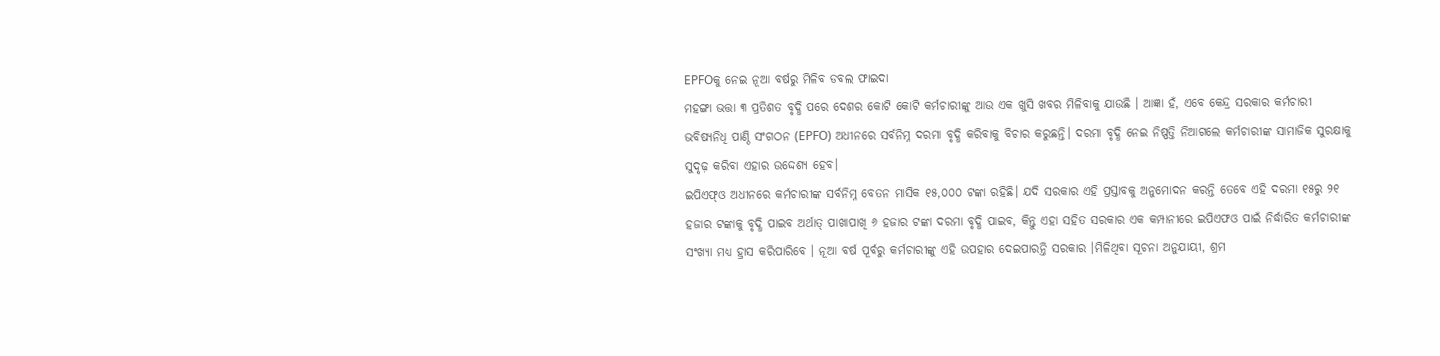EPFOକୁ ନେଇ ନୂଆ ବର୍ଷରୁ ମିଳିବ ଡବଲ ଫାଇଦା
ମହଙ୍ଗା ଭତ୍ତା ୩ ପ୍ରତିଶତ ବୃଦ୍ଧି ପରେ ଦେଶର କୋଟି କୋଟି କର୍ମଚାରୀଙ୍କୁ ଆଉ ଏକ ଖୁସି ଖବର ମିଳିବାକୁ ଯାଉଛି । ଆଜ୍ଞା ହଁ, ଏବେ କେନ୍ଦ୍ର ସରକାର କର୍ମଚାରୀ ଭବିଷ୍ୟନିଧି ପାଣ୍ଠି ସଂଗଠନ (EPFO) ଅଧୀନରେ ସର୍ବନିମ୍ନ ଦରମା ବୃଦ୍ଧି କରିବାକୁ ବିଚାର କରୁଛନ୍ତି। ଦରମା ବୃଦ୍ଧି ନେଇ ନିଷ୍ପତ୍ତି ନିଆଗଲେ କର୍ମଚାରୀଙ୍କ ସାମାଜିକ ସୁରକ୍ଷାକୁ ସୁଦୃଢ଼ କରିବା ଏହାର ଉଦ୍ଦେଶ୍ୟ ହେବ।
ଇପିଏଫ୍ଓ ଅଧୀନରେ କର୍ମଚାରୀଙ୍କ ସର୍ବନିମ୍ନ ବେତନ ମାସିକ ୧୫,୦୦୦ ଟଙ୍କା ରହିଛି। ଯଦି ସରକାର ଏହି ପ୍ରସ୍ତାବକୁ ଅନୁମୋଦନ କରନ୍ତି ତେବେ ଏହି ଦରମା ୧୫ରୁ ୨୧ ହଜାର ଟଙ୍କାକୁ ବୃଦ୍ଧି ପାଇବ ଅର୍ଥାତ୍ ପାଖାପାଖି ୬ ହଜାର ଟଙ୍କା ଦରମା ବୃଦ୍ଧି ପାଇବ, କିନ୍ତୁ ଏହା ସହିତ ସରକାର ଏକ କମ୍ପାନୀରେ ଇପିଏଫଓ ପାଇଁ ନିର୍ଦ୍ଧାରିତ କର୍ମଚାରୀଙ୍କ ସଂଖ୍ୟା ମଧ୍ୟ ହ୍ରାସ କରିପାରିବେ । ନୂଆ ବର୍ଷ ପୂର୍ବରୁ କର୍ମଚାରୀଙ୍କୁ ଏହି ଉପହାର ଦେଇପାରନ୍ତି ସରକାର ।ମିଳିଥିବା ସୂଚନା ଅନୁଯାୟୀ, ଶ୍ରମ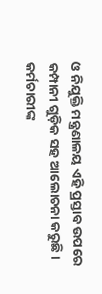ଓ ନିଯୁକ୍ତି ମନ୍ତ୍ରଣାଳୟ ଏହି ପ୍ରସ୍ତାବ ଉପରେ କମ୍ପାନୀ ଗୁଡ଼ିକ ସହ ଆଲୋଚନା କରୁଛି। କର୍ମଚାରୀଙ୍କ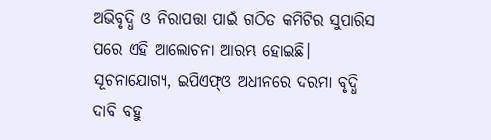ଅଭିବୃଦ୍ଧି ଓ ନିରାପତ୍ତା ପାଇଁ ଗଠିତ କମିଟିର ସୁପାରିସ ପରେ ଏହି ଆଲୋଚନା ଆରମ୍ଭ ହୋଇଛି। ସୂଚନାଯୋଗ୍ୟ, ଇପିଏଫ୍ଓ ଅଧୀନରେ ଦରମା ବୃଦ୍ଧି ଦାବି ବହୁ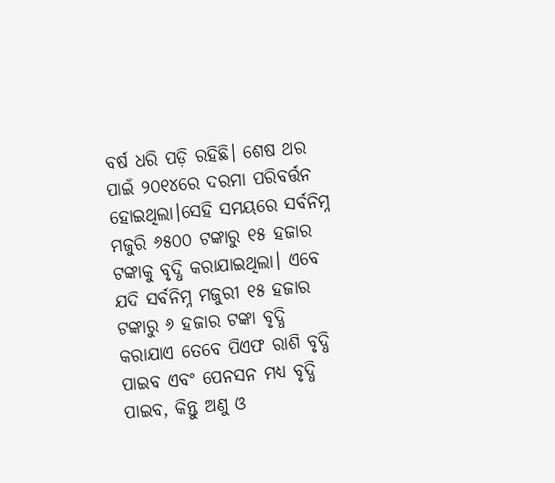ବର୍ଷ ଧରି ପଡ଼ି ରହିଛି। ଶେଷ ଥର ପାଇଁ ୨୦୧୪ରେ ଦରମା ପରିବର୍ତ୍ତନ ହୋଇଥିଲା।ସେହି ସମୟରେ ସର୍ବନିମ୍ନ ମଜୁରି ୬୫୦୦ ଟଙ୍କାରୁ ୧୫ ହଜାର ଟଙ୍କାକୁ ବୃଦ୍ଧି କରାଯାଇଥିଲା। ଏବେ ଯଦି ସର୍ବନିମ୍ନ ମଜୁରୀ ୧୫ ହଜାର ଟଙ୍କାରୁ ୬ ହଜାର ଟଙ୍କା ବୃଦ୍ଧି କରାଯାଏ ତେବେ ପିଏଫ ରାଶି ବୃଦ୍ଧି ପାଇବ ଏବଂ ପେନସନ ମଧ୍ୟ ବୃଦ୍ଧି ପାଇବ, କିନ୍ତୁ ଅଣୁ ଓ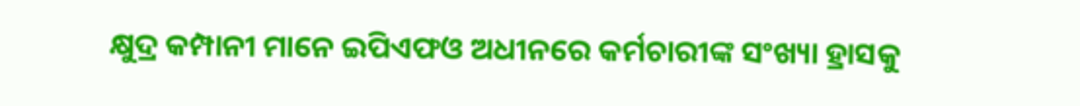କ୍ଷୁଦ୍ର କମ୍ପାନୀ ମାନେ ଇପିଏଫଓ ଅଧୀନରେ କର୍ମଚାରୀଙ୍କ ସଂଖ୍ୟା ହ୍ରାସକୁ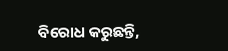ବିରୋଧ କରୁଛନ୍ତି,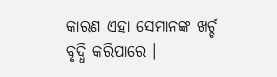କାରଣ ଏହା ସେମାନଙ୍କ ଖର୍ଚ୍ଚ ବୃଦ୍ଧି କରିପାରେ ।